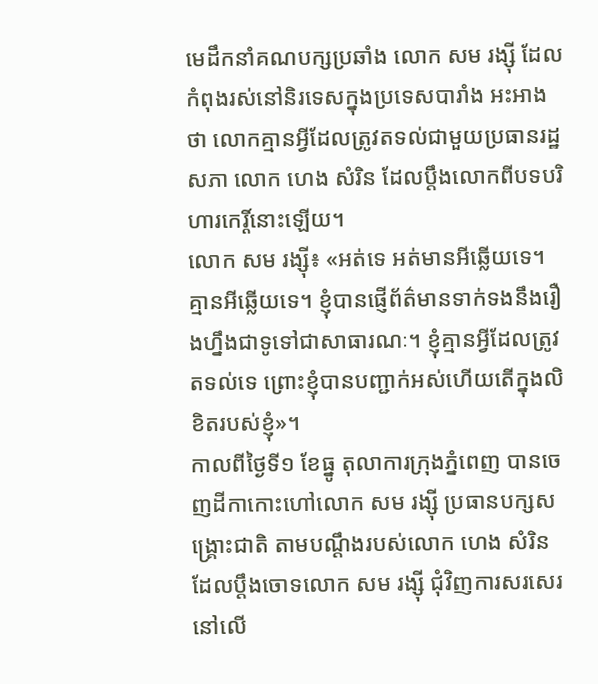មេដឹកនាំគណបក្សប្រឆាំង លោក សម រង្ស៊ី ដែលកំពុងរស់នៅនិរទេសក្នុងប្រទេសបារាំង អះអាងថា លោកគ្មានអ្វីដែលត្រូវតទល់ជាមួយប្រធានរដ្ឋសភា លោក ហេង សំរិន ដែលប្ដឹងលោកពីបទបរិហារកេរ្តិ៍នោះឡើយ។
លោក សម រង្ស៊ី៖ «អត់ទេ អត់មានអីឆ្លើយទេ។ គ្មានអីឆ្លើយទេ។ ខ្ញុំបានផ្ញើព័ត៌មានទាក់ទងនឹងរឿងហ្នឹងជាទូទៅជាសាធារណៈ។ ខ្ញុំគ្មានអ្វីដែលត្រូវតទល់ទេ ព្រោះខ្ញុំបានបញ្ជាក់អស់ហើយតើក្នុងលិខិតរបស់ខ្ញុំ»។
កាលពីថ្ងៃទី១ ខែធ្នូ តុលាការក្រុងភ្នំពេញ បានចេញដីកាកោះហៅលោក សម រង្ស៊ី ប្រធានបក្សសង្គ្រោះជាតិ តាមបណ្ដឹងរបស់លោក ហេង សំរិន ដែលប្ដឹងចោទលោក សម រង្ស៊ី ជុំវិញការសរសេរនៅលើ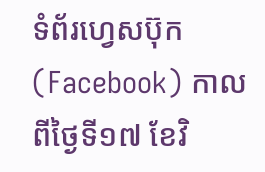ទំព័រហ្វេសប៊ុក (Facebook) កាលពីថ្ងៃទី១៧ ខែវិ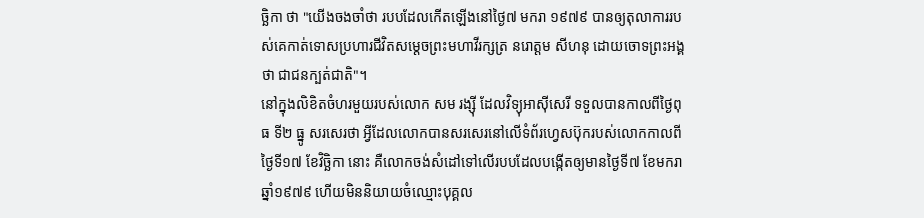ច្ឆិកា ថា "យើងចងចាំថា របបដែលកើតឡើងនៅថ្ងៃ៧ មករា ១៩៧៩ បានឲ្យតុលាការរបស់គេកាត់ទោសប្រហារជីវិតសម្ដេចព្រះមហាវីរក្សត្រ នរោត្ដម សីហនុ ដោយចោទព្រះអង្គថា ជាជនក្បត់ជាតិ"។
នៅក្នុងលិខិតចំហរមួយរបស់លោក សម រង្ស៊ី ដែលវិទ្យុអាស៊ីសេរី ទទួលបានកាលពីថ្ងៃពុធ ទី២ ធ្នូ សរសេរថា អ្វីដែលលោកបានសរសេរនៅលើទំព័រហ្វេសប៊ុករបស់លោកកាលពីថ្ងៃទី១៧ ខែវិច្ឆិកា នោះ គឺលោកចង់សំដៅទៅលើរបបដែលបង្កើតឲ្យមានថ្ងៃទី៧ ខែមករា ឆ្នាំ១៩៧៩ ហើយមិននិយាយចំឈ្មោះបុគ្គល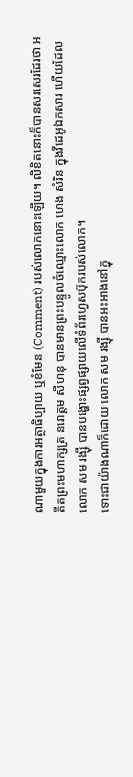ណាមួយក្នុងការអត្ថាធិប្បាយ ឬខំមែន (Comment) របស់លោកនោះឡើយ។ លិខិតនោះក៏បានសរសេរដែរថា អតីតព្រះមហាក្សត្រ នរោត្តម សីហនុ បានមានព្រះបន្ទូលចំឈ្មោះលោក ហេង សំរិន ក្នុងវីដេអូឯកសារ ហើយដែលលោក សម រង្ស៊ី បានបង្ហោះផ្សព្វផ្សាយលើទំព័រហ្វេសប៊ុករបស់លោក។
ទោះជាយ៉ាងណាក៏ដោយ លោក សម រង្ស៊ី បានអះអាងនៅក្នុ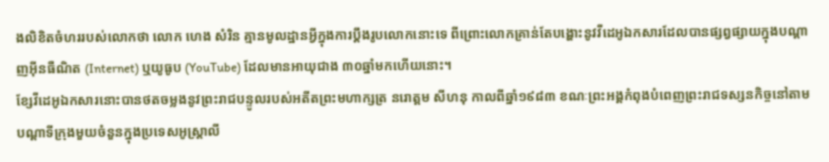ងលិខិតចំហររបស់លោកថា លោក ហេង សំរិន គ្មានមូលដ្ឋានអ្វីក្នុងការប្ដឹងរូបលោកនោះទេ ពីព្រោះលោកគ្រាន់តែបង្ហោះនូវវីដេអូឯកសារដែលបានផ្សព្វផ្សាយក្នុងបណ្ដាញអ៊ីនធឺណិត (Internet) ឬយូធូប (YouTube) ដែលមានអាយុជាង ៣០ឆ្នាំមកហើយនោះ។
ខ្សែវីដេអូឯកសារនោះបានថតចម្លងនូវព្រះរាជបន្ទូលរបស់អតីតព្រះមហាក្សត្រ នរោត្តម សីហនុ កាលពីឆ្នាំ១៩៨៣ ខណៈព្រះអង្គកំពុងបំពេញព្រះរាជទស្សនកិច្ចនៅតាមបណ្តាទីក្រុងមួយចំនួនក្នុងប្រទេសអូស្ត្រាលី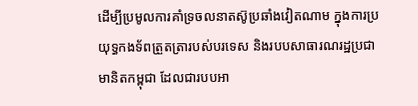ដើម្បីប្រមូលការគាំទ្រចលនាតស៊ូប្រឆាំងវៀតណាម ក្នុងការប្រយុទ្ធកងទ័ពត្រួតត្រារបស់បរទេស និងរបបសាធារណរដ្ឋប្រជាមានិតកម្ពុជា ដែលជារបបអា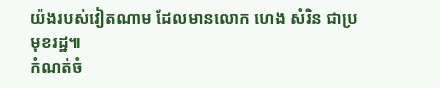យ៉ងរបស់វៀតណាម ដែលមានលោក ហេង សំរិន ជាប្រមុខរដ្ឋ៕
កំណត់ចំ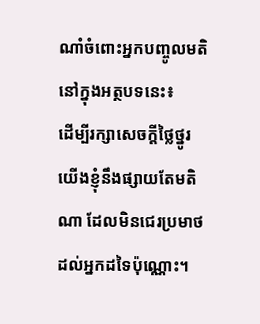ណាំចំពោះអ្នកបញ្ចូលមតិនៅក្នុងអត្ថបទនេះ៖
ដើម្បីរក្សាសេចក្ដីថ្លៃថ្នូរ យើងខ្ញុំនឹងផ្សាយតែមតិណា ដែលមិនជេរប្រមាថដល់អ្នកដទៃប៉ុណ្ណោះ។